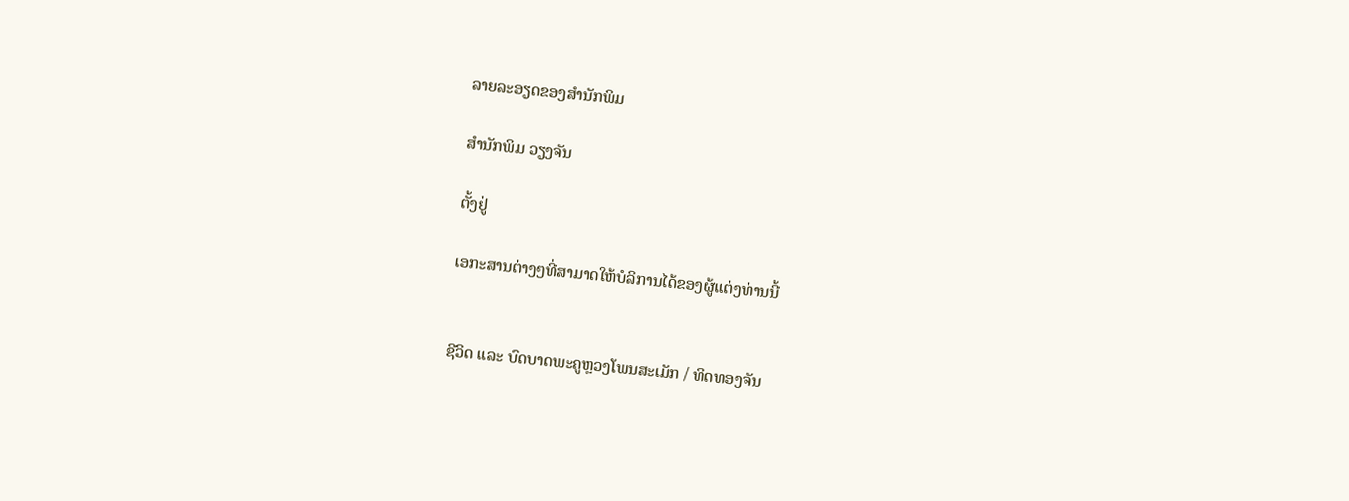ລາຍລະອຽດຂອງສຳນັກພິມ

ສຳນັກພິມ ວຽງຈັນ

ຕັ້ງຢູ່

ເອກະສານຕ່າງໆທີ່ສາມາດໃຫ້ບໍລິການໄດ້ຂອງຜູ້ແຕ່ງທ່ານນີ້


ຊີວິດ ແລະ ບົດບາດພະຄູຫຼວງໂພນສະເມັກ / ທິດທອງຈັນ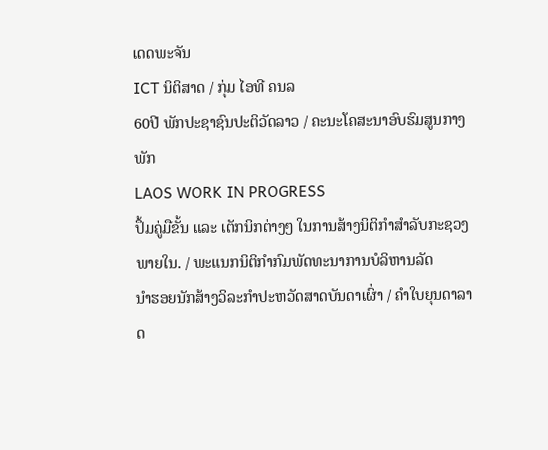ເດດພະຈັນ
ICT ນິຕິສາດ / ກຸ່ມ ໄອທີ ຄນລ
60ປີ ພັກປະຊາຊົນປະຕິວັດລາວ / ຄະນະໂຄສະນາອົບຮົມສູນກາງພັກ
LAOS WORK IN PROGRESS
ປຶ້ມຄູ່ມືຂັ້ນ ແລະ ເຕັກນິກຕ່າງໆ ໃນການສ້າງນິຕິກຳສຳລັບກະຊວງພາຍໃນ. / ພະແນກນິຕິກຳກົມພັດທະນາການບໍລິຫານລັດ
ນຳຮອຍນັກສ້າງວິລະກຳປະຫວັດສາດບັນດາເຜົ່າ / ຄຳໃບຍຸນດາລາດ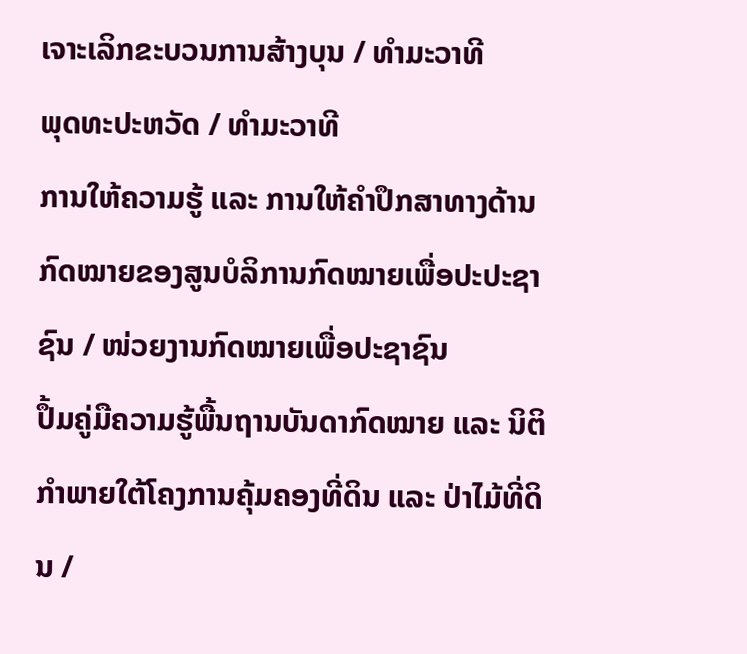ເຈາະເລິກຂະບວນການສ້າງບຸນ / ທຳມະວາທີ
ພຸດທະປະຫວັດ / ທຳມະວາທີ
ການໃຫ້ຄວາມຮູ້ ແລະ ການໃຫ້ຄຳປຶກສາທາງດ້ານກົດໝາຍຂອງສູນບໍລິການກົດໝາຍເພື່ອປະປະຊາຊົນ / ໜ່ວຍງານກົດໝາຍເພື່ອປະຊາຊົນ
ປຶ້ມຄູ່ມືຄວາມຮູ້ພື້ນຖານບັນດາກົດໝາຍ ແລະ ນິຕິກຳພາຍໃຕ້ໂຄງການຄຸ້ມຄອງທີ່ດິນ ແລະ ປ່າໄມ້ທີ່ດິນ /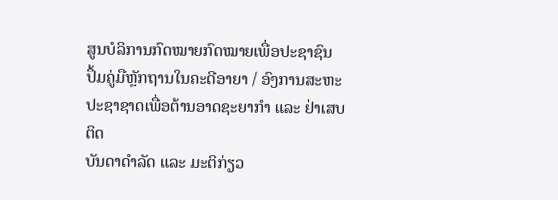ສູນບໍລິການກົດໝາຍກົດໝາຍເພື່ອປະຊາຊົນ
ປຶ້ມຄູ່ມືຫຼັກຖານໃນຄະດີອາຍາ / ອົງການສະຫະປະຊາຊາດເພື່ອຕ້ານອາດຊະຍາກຳ ແລະ ຢ່າເສບຕິດ
ບັນດາດຳລັດ ແລະ ມະຕິກ່ຽວ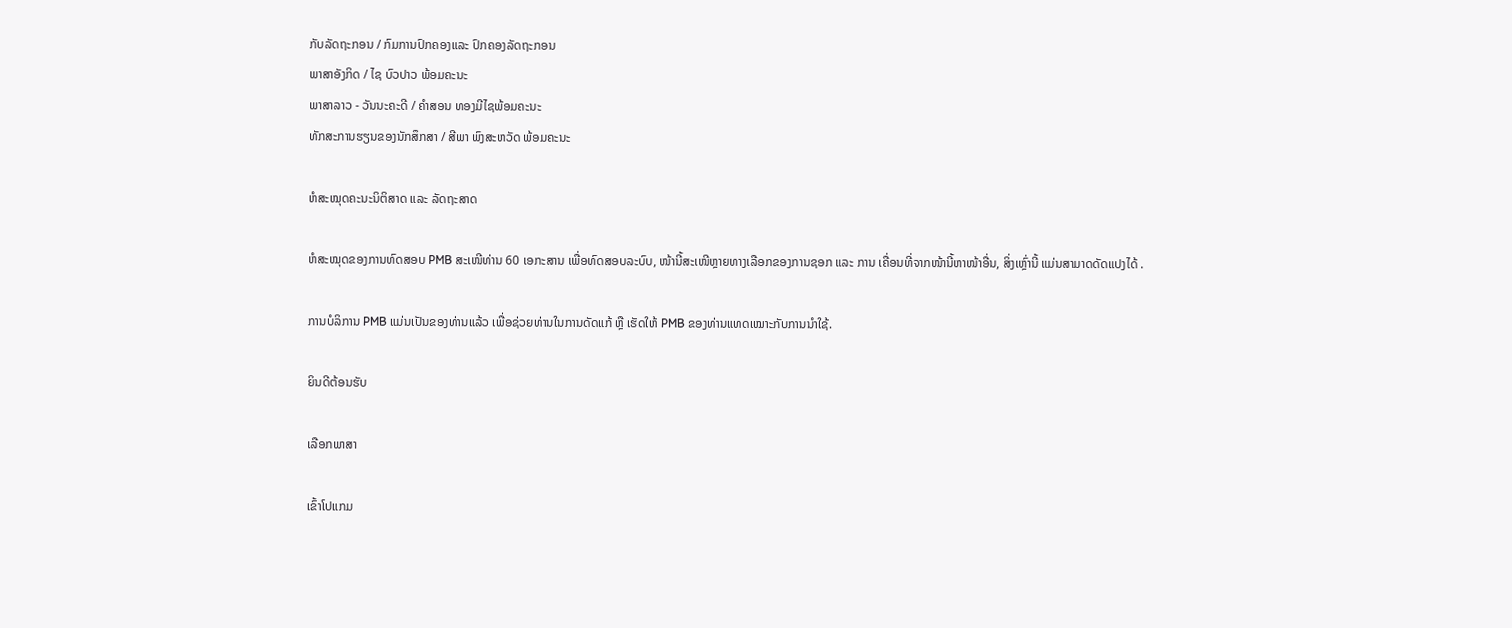ກັບລັດຖະກອນ / ກົມການປົກຄອງແລະ ປົກຄອງລັດຖະກອນ
ພາສາອັງກິດ / ໄຊ ບົວປາວ ພ້ອມຄະນະ
ພາສາລາວ - ວັນນະຄະດີ / ຄຳສອນ ທອງມີໄຊພ້ອມຄະນະ
ທັກສະການຮຽນຂອງນັກສຶກສາ / ສີພາ ພົງສະຫວັດ ພ້ອມຄະນະ

ຫໍສະໝຸດຄະນະນິຕິສາດ ແລະ ລັດຖະສາດ

ຫໍສະໝຸດຂອງການທົດສອບ PMB ສະເໜີທ່ານ 60 ເອກະສານ ເພື່ອທົດສອບລະບົບ, ໜ້ານີ້ສະເໜີຫຼາຍທາງເລືອກຂອງການຊອກ ແລະ ການ ເຄື່ອນທີ່ຈາກໜ້ານີ້ຫາໜ້າອື່ນ, ສິ່ງເຫຼົ່ານີ້ ແມ່ນສາມາດດັດແປງໄດ້ .

ການບໍລິການ PMB ແມ່ນເປັນຂອງທ່ານແລ້ວ ເພື່ອຊ່ວຍທ່ານໃນການດັດແກ້ ຫຼື ເຮັດໃຫ້ PMB ຂອງທ່ານແທດເໝາະກັບການນຳໃຊ້.

ຍິນດີຕ້ອນຮັບ

ເລືອກພາສາ

ເຂົ້າໂປແກມ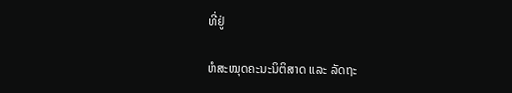ທີ່ຢູ່

ຫໍສະໝຸດຄະນະນິຕິສາດ ແລະ ລັດຖະ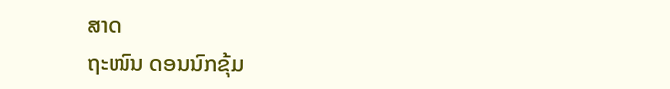ສາດ
ຖະໜົນ ດອນນົກຂຸ້ມ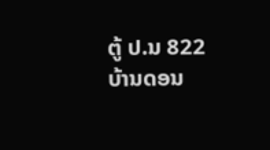ຕູ້ ປ.ນ 822 ບ້ານດອນ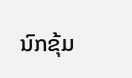ນົກຂຸ້ມ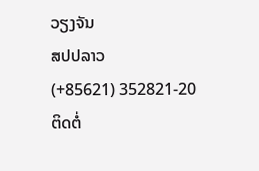ວຽງຈັນ
ສປປລາວ
(+85621) 352821-20
ຕິດຕໍ່